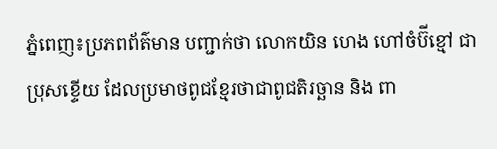ភ្នំពេញ៖ប្រភពព័ត៌មាន បញ្ជាក់ថា លោកយិន ហេង ហៅចំប៊ីខ្មៅ ជាប្រុសខ្ទេីយ ដែលប្រមាថពូជខ្មែរថាជាពូជតិរច្ឆាន និង ពា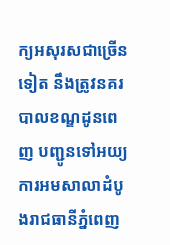ក្យអសុរសជាច្រើនទៀត នឹងត្រូវនគរបាលខណ្ឌដូនពេញ បញ្ជូនទៅអយ្យការអមសាលាដំបូងរាជធានីភ្នំពេញ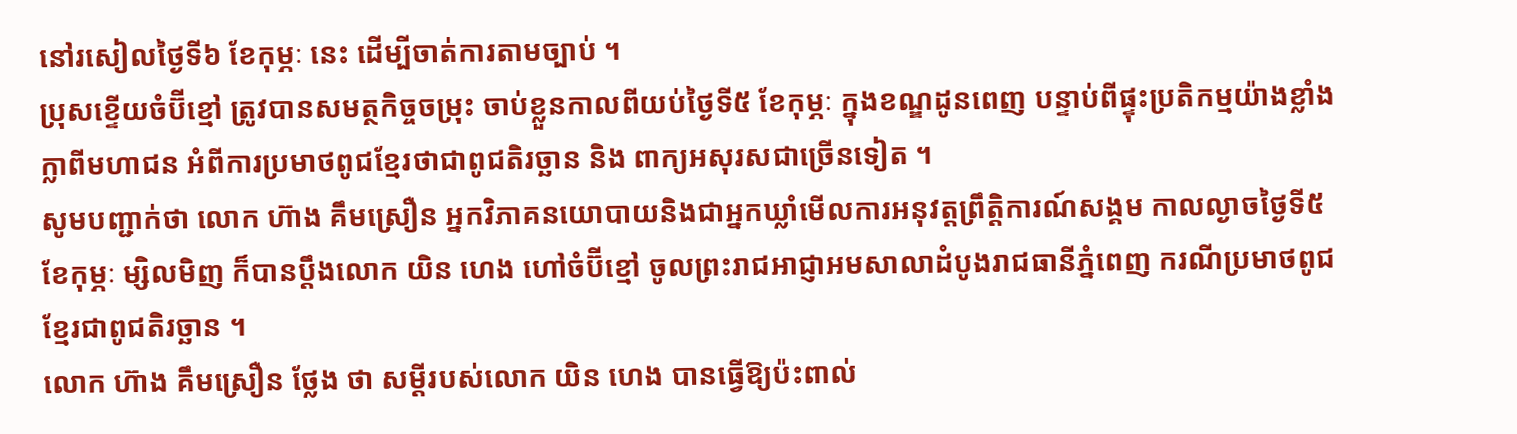នៅរសៀលថ្ងៃទី៦ ខែកុម្ភៈ នេះ ដេីម្បីចាត់ការតាមច្បាប់ ។
ប្រុសខ្ទេីយចំប៊ីខ្មៅ ត្រូវបានសមត្ថកិច្ចចម្រុះ ចាប់ខ្លួនកាលពីយប់ថ្ងៃទី៥ ខែកុម្ភៈ ក្នុងខណ្ឌដូនពេញ បន្ទាប់ពីផ្ទុះប្រតិកម្មយ៉ាងខ្លាំងក្លាពីមហាជន អំពីការប្រមាថពូជខ្មែរថាជាពូជតិរច្ឆាន និង ពាក្យអសុរសជាច្រើនទៀត ។
សូមបញ្ជាក់ថា លោក ហ៊ាង គឹមស្រឿន អ្នកវិភាគនយោបាយនិងជាអ្នកឃ្លាំមើលការអនុវត្តព្រឹត្តិការណ៍សង្គម កាលល្ងាចថ្ងៃទី៥ ខែកុម្ភៈ ម្សិលមិញ ក៏បានប្តឹងលោក យិន ហេង ហៅចំប៊ីខ្មៅ ចូលព្រះរាជអាជ្ញាអមសាលាដំបូងរាជធានីភ្នំពេញ ករណីប្រមាថពូជខ្មែរជាពូជតិរច្ឆាន ។
លោក ហ៊ាង គឹមស្រឿន ថ្លែង ថា សម្តីរបស់លោក យិន ហេង បានធ្វើឱ្យប៉ះពាល់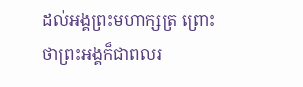ដល់អង្គព្រះមហាក្សត្រ ព្រោះថាព្រះអង្គក៏ជាពលរ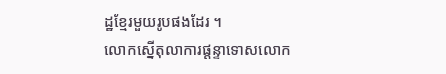ដ្ឋខ្មែរមួយរូបផងដែរ ។
លោកស្នើតុលាការផ្តន្ទាទោសលោក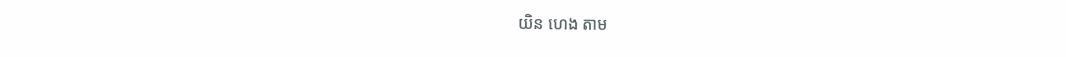យិន ហេង តាម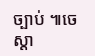ច្បាប់ ៕ចេស្តា